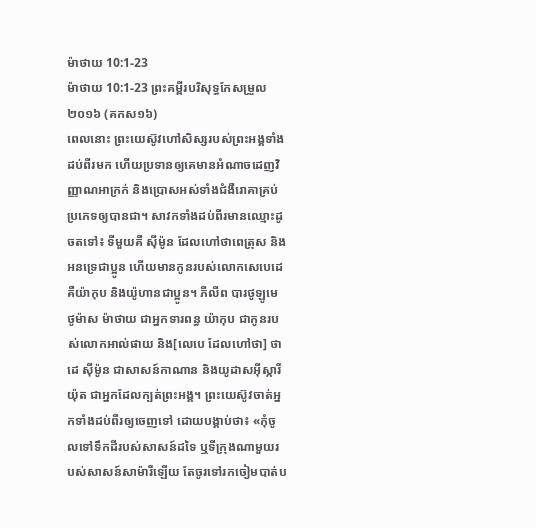ម៉ាថាយ 10:1-23
ម៉ាថាយ 10:1-23 ព្រះគម្ពីរបរិសុទ្ធកែសម្រួល ២០១៦ (គកស១៦)
ពេលនោះ ព្រះយេស៊ូវហៅសិស្សរបស់ព្រះអង្គទាំងដប់ពីរមក ហើយប្រទានឲ្យគេមានអំណាចដេញវិញ្ញាណអាក្រក់ និងប្រោសអស់ទាំងជំងឺរោគាគ្រប់ប្រភេទឲ្យបានជា។ សាវកទាំងដប់ពីរមានឈ្មោះដូចតទៅ៖ ទីមួយគឺ ស៊ីម៉ូន ដែលហៅថាពេត្រុស និងអនទ្រេជាប្អូន ហើយមានកូនរបស់លោកសេបេដេ គឺយ៉ាកុប និងយ៉ូហានជាប្អូន។ ភីលីព បារថូឡូមេ ថូម៉ាស ម៉ាថាយ ជាអ្នកទារពន្ធ យ៉ាកុប ជាកូនរបស់លោកអាល់ផាយ និង[លេបេ ដែលហៅថា] ថាដេ ស៊ីម៉ូន ជាសាសន៍កាណាន និងយូដាសអ៊ីស្ការីយ៉ុត ជាអ្នកដែលក្បត់ព្រះអង្គ។ ព្រះយេស៊ូវចាត់អ្នកទាំងដប់ពីរឲ្យចេញទៅ ដោយបង្គាប់ថា៖ «កុំចូលទៅទឹកដីរបស់សាសន៍ដទៃ ឬទីក្រុងណាមួយរបស់សាសន៍សាម៉ារីឡើយ តែចូរទៅរកចៀមបាត់ប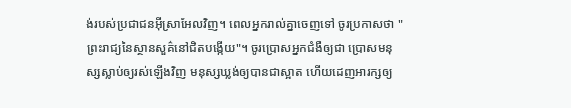ង់របស់ប្រជាជនអ៊ីស្រាអែលវិញ។ ពេលអ្នករាល់គ្នាចេញទៅ ចូរប្រកាសថា "ព្រះរាជ្យនៃស្ថានសួគ៌នៅជិតបង្កើយ"។ ចូរប្រោសអ្នកជំងឺឲ្យជា ប្រោសមនុស្សស្លាប់ឲ្យរស់ឡើងវិញ មនុស្សឃ្លង់ឲ្យបានជាស្អាត ហើយដេញអារក្សឲ្យ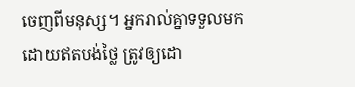ចេញពីមនុស្ស។ អ្នករាល់គ្នាទទួលមកដោយឥតបង់ថ្លៃ ត្រូវឲ្យដោ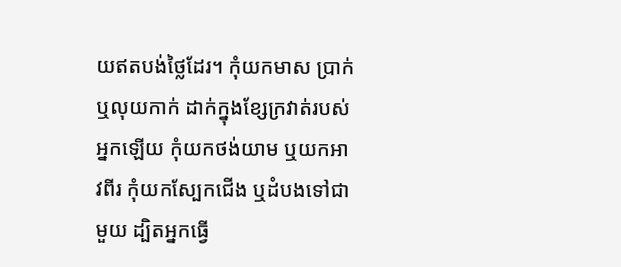យឥតបង់ថ្លៃដែរ។ កុំយកមាស ប្រាក់ ឬលុយកាក់ ដាក់ក្នុងខ្សែក្រវាត់របស់អ្នកឡើយ កុំយកថង់យាម ឬយកអាវពីរ កុំយកស្បែកជើង ឬដំបងទៅជាមួយ ដ្បិតអ្នកធ្វើ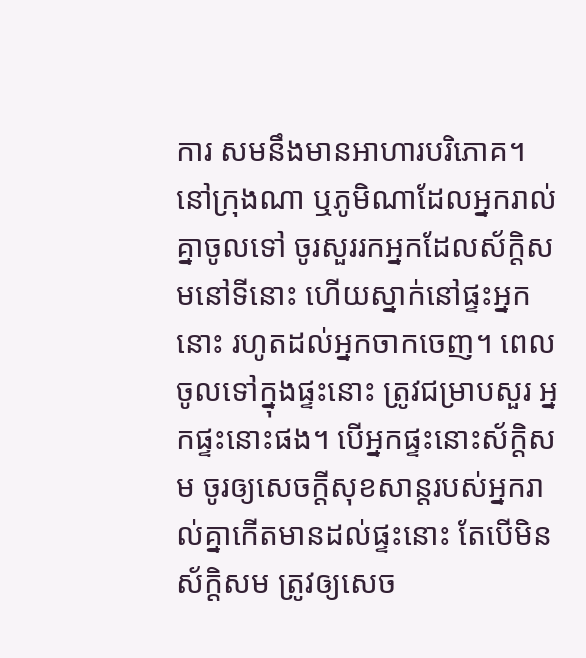ការ សមនឹងមានអាហារបរិភោគ។ នៅក្រុងណា ឬភូមិណាដែលអ្នករាល់គ្នាចូលទៅ ចូរសួររកអ្នកដែលស័ក្តិសមនៅទីនោះ ហើយស្នាក់នៅផ្ទះអ្នកនោះ រហូតដល់អ្នកចាកចេញ។ ពេលចូលទៅក្នុងផ្ទះនោះ ត្រូវជម្រាបសួរ អ្នកផ្ទះនោះផង។ បើអ្នកផ្ទះនោះស័ក្តិសម ចូរឲ្យសេចក្តីសុខសាន្តរបស់អ្នករាល់គ្នាកើតមានដល់ផ្ទះនោះ តែបើមិនស័ក្តិសម ត្រូវឲ្យសេច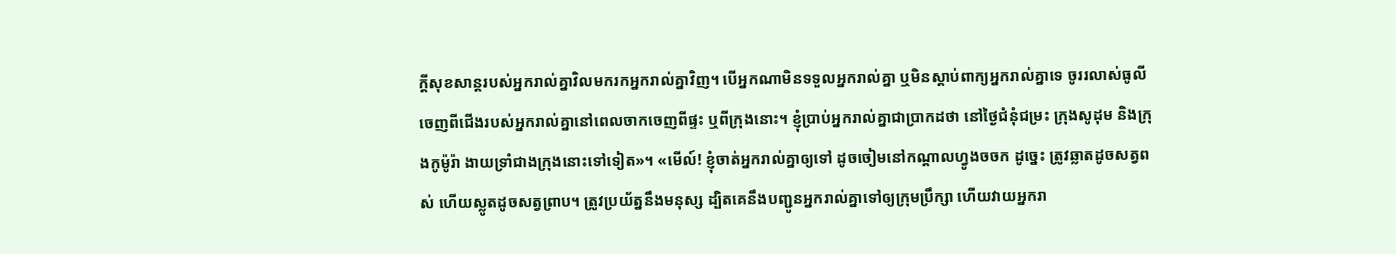ក្តីសុខសាន្តរបស់អ្នករាល់គ្នាវិលមករកអ្នករាល់គ្នាវិញ។ បើអ្នកណាមិនទទួលអ្នករាល់គ្នា ឬមិនស្តាប់ពាក្យអ្នករាល់គ្នាទេ ចូររលាស់ធូលីចេញពីជើងរបស់អ្នករាល់គ្នានៅពេលចាកចេញពីផ្ទះ ឬពីក្រុងនោះ។ ខ្ញុំប្រាប់អ្នករាល់គ្នាជាប្រាកដថា នៅថ្ងៃជំនុំជម្រះ ក្រុងសូដុម និងក្រុងកូម៉ូរ៉ា ងាយទ្រាំជាងក្រុងនោះទៅទៀត»។ «មើល៍! ខ្ញុំចាត់អ្នករាល់គ្នាឲ្យទៅ ដូចចៀមនៅកណ្តាលហ្វូងចចក ដូច្នេះ ត្រូវឆ្លាតដូចសត្វពស់ ហើយស្លូតដូចសត្វព្រាប។ ត្រូវប្រយ័ត្ននឹងមនុស្ស ដ្បិតគេនឹងបញ្ជូនអ្នករាល់គ្នាទៅឲ្យក្រុមប្រឹក្សា ហើយវាយអ្នករា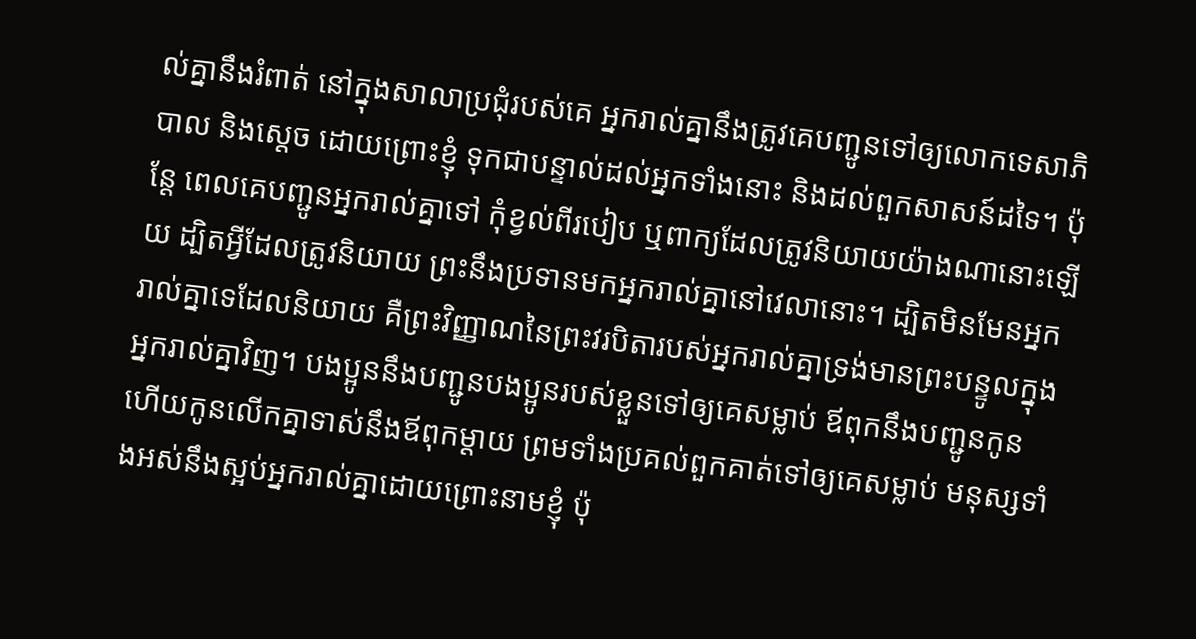ល់គ្នានឹងរំពាត់ នៅក្នុងសាលាប្រជុំរបស់គេ អ្នករាល់គ្នានឹងត្រូវគេបញ្ជូនទៅឲ្យលោកទេសាភិបាល និងស្តេច ដោយព្រោះខ្ញុំ ទុកជាបន្ទាល់ដល់អ្នកទាំងនោះ និងដល់ពួកសាសន៍ដទៃ។ ប៉ុន្តែ ពេលគេបញ្ជូនអ្នករាល់គ្នាទៅ កុំខ្វល់ពីរបៀប ឬពាក្យដែលត្រូវនិយាយយ៉ាងណានោះឡើយ ដ្បិតអ្វីដែលត្រូវនិយាយ ព្រះនឹងប្រទានមកអ្នករាល់គ្នានៅវេលានោះ។ ដ្បិតមិនមែនអ្នករាល់គ្នាទេដែលនិយាយ គឺព្រះវិញ្ញាណនៃព្រះវរបិតារបស់អ្នករាល់គ្នាទ្រង់មានព្រះបន្ទូលក្នុងអ្នករាល់គ្នាវិញ។ បងប្អូននឹងបញ្ជូនបងប្អូនរបស់ខ្លួនទៅឲ្យគេសម្លាប់ ឪពុកនឹងបញ្ជូនកូន ហើយកូនលើកគ្នាទាស់នឹងឪពុកម្តាយ ព្រមទាំងប្រគល់ពួកគាត់ទៅឲ្យគេសម្លាប់ មនុស្សទាំងអស់នឹងស្អប់អ្នករាល់គ្នាដោយព្រោះនាមខ្ញុំ ប៉ុ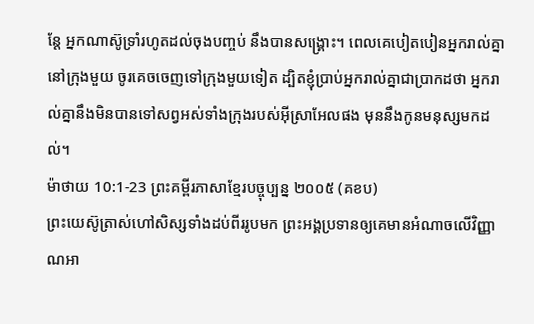ន្តែ អ្នកណាស៊ូទ្រាំរហូតដល់ចុងបញ្ចប់ នឹងបានសង្គ្រោះ។ ពេលគេបៀតបៀនអ្នករាល់គ្នានៅក្រុងមួយ ចូរគេចចេញទៅក្រុងមួយទៀត ដ្បិតខ្ញុំប្រាប់អ្នករាល់គ្នាជាប្រាកដថា អ្នករាល់គ្នានឹងមិនបានទៅសព្វអស់ទាំងក្រុងរបស់អ៊ីស្រាអែលផង មុននឹងកូនមនុស្សមកដល់។
ម៉ាថាយ 10:1-23 ព្រះគម្ពីរភាសាខ្មែរបច្ចុប្បន្ន ២០០៥ (គខប)
ព្រះយេស៊ូត្រាស់ហៅសិស្សទាំងដប់ពីររូបមក ព្រះអង្គប្រទានឲ្យគេមានអំណាចលើវិញ្ញាណអា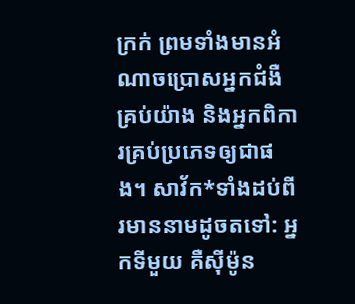ក្រក់ ព្រមទាំងមានអំណាចប្រោសអ្នកជំងឺគ្រប់យ៉ាង និងអ្នកពិការគ្រប់ប្រភេទឲ្យជាផង។ សាវ័ក*ទាំងដប់ពីរមាននាមដូចតទៅ: អ្នកទីមួយ គឺស៊ីម៉ូន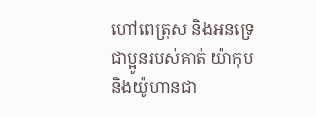ហៅពេត្រុស និងអនទ្រេ ជាប្អូនរបស់គាត់ យ៉ាកុប និងយ៉ូហានជា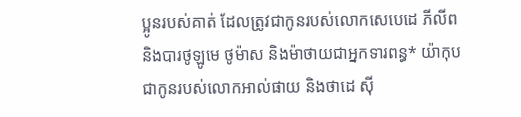ប្អូនរបស់គាត់ ដែលត្រូវជាកូនរបស់លោកសេបេដេ ភីលីព និងបារថូឡូមេ ថូម៉ាស និងម៉ាថាយជាអ្នកទារពន្ធ* យ៉ាកុបជាកូនរបស់លោកអាល់ផាយ និងថាដេ ស៊ី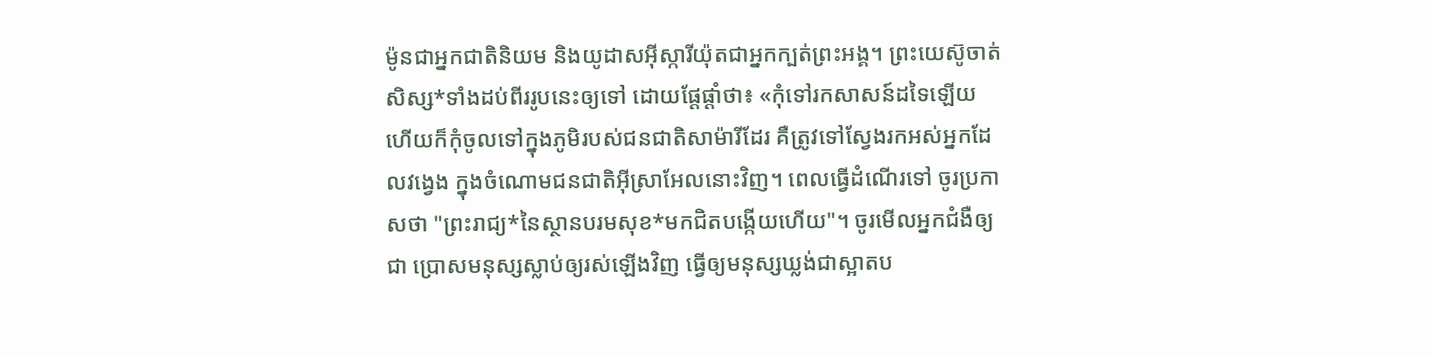ម៉ូនជាអ្នកជាតិនិយម និងយូដាសអ៊ីស្ការីយ៉ុតជាអ្នកក្បត់ព្រះអង្គ។ ព្រះយេស៊ូចាត់សិស្ស*ទាំងដប់ពីររូបនេះឲ្យទៅ ដោយផ្ដែផ្ដាំថា៖ «កុំទៅរកសាសន៍ដទៃឡើយ ហើយក៏កុំចូលទៅក្នុងភូមិរបស់ជនជាតិសាម៉ារីដែរ គឺត្រូវទៅស្វែងរកអស់អ្នកដែលវង្វេង ក្នុងចំណោមជនជាតិអ៊ីស្រាអែលនោះវិញ។ ពេលធ្វើដំណើរទៅ ចូរប្រកាសថា "ព្រះរាជ្យ*នៃស្ថានបរមសុខ*មកជិតបង្កើយហើយ"។ ចូរមើលអ្នកជំងឺឲ្យជា ប្រោសមនុស្សស្លាប់ឲ្យរស់ឡើងវិញ ធ្វើឲ្យមនុស្សឃ្លង់ជាស្អាតប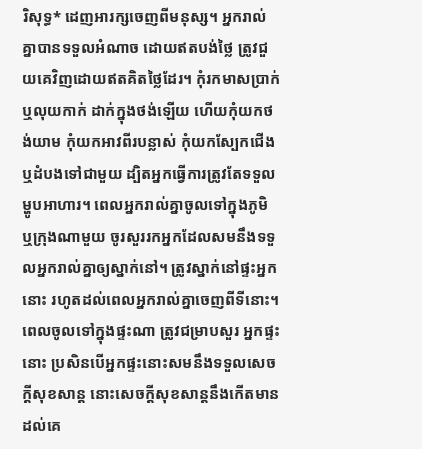រិសុទ្ធ* ដេញអារក្សចេញពីមនុស្ស។ អ្នករាល់គ្នាបានទទួលអំណាច ដោយឥតបង់ថ្លៃ ត្រូវជួយគេវិញដោយឥតគិតថ្លៃដែរ។ កុំរកមាសប្រាក់ ឬលុយកាក់ ដាក់ក្នុងថង់ឡើយ ហើយកុំយកថង់យាម កុំយកអាវពីរបន្លាស់ កុំយកស្បែកជើង ឬដំបងទៅជាមួយ ដ្បិតអ្នកធ្វើការត្រូវតែទទួលម្ហូបអាហារ។ ពេលអ្នករាល់គ្នាចូលទៅក្នុងភូមិ ឬក្រុងណាមួយ ចូរសួររកអ្នកដែលសមនឹងទទួលអ្នករាល់គ្នាឲ្យស្នាក់នៅ។ ត្រូវស្នាក់នៅផ្ទះអ្នកនោះ រហូតដល់ពេលអ្នករាល់គ្នាចេញពីទីនោះ។ ពេលចូលទៅក្នុងផ្ទះណា ត្រូវជម្រាបសួរ អ្នកផ្ទះនោះ ប្រសិនបើអ្នកផ្ទះនោះសមនឹងទទួលសេចក្ដីសុខសាន្ត នោះសេចក្ដីសុខសាន្តនឹងកើតមានដល់គេ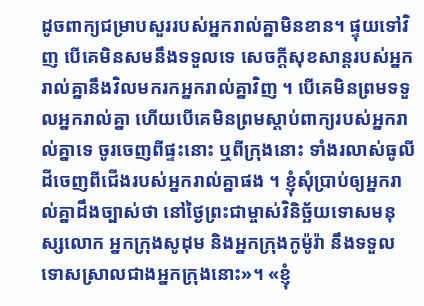ដូចពាក្យជម្រាបសួររបស់អ្នករាល់គ្នាមិនខាន។ ផ្ទុយទៅវិញ បើគេមិនសមនឹងទទួលទេ សេចក្ដីសុខសាន្តរបស់អ្នករាល់គ្នានឹងវិលមករកអ្នករាល់គ្នាវិញ ។ បើគេមិនព្រមទទួលអ្នករាល់គ្នា ហើយបើគេមិនព្រមស្ដាប់ពាក្យរបស់អ្នករាល់គ្នាទេ ចូរចេញពីផ្ទះនោះ ឬពីក្រុងនោះ ទាំងរលាស់ធូលីដីចេញពីជើងរបស់អ្នករាល់គ្នាផង ។ ខ្ញុំសុំប្រាប់ឲ្យអ្នករាល់គ្នាដឹងច្បាស់ថា នៅថ្ងៃព្រះជាម្ចាស់វិនិច្ឆ័យទោសមនុស្សលោក អ្នកក្រុងសូដុម និងអ្នកក្រុងកូម៉ូរ៉ា នឹងទទួលទោសស្រាលជាងអ្នកក្រុងនោះ»។ «ខ្ញុំ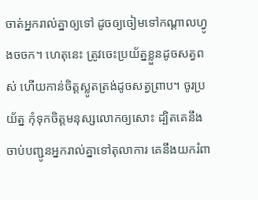ចាត់អ្នករាល់គ្នាឲ្យទៅ ដូចឲ្យចៀមទៅកណ្ដាលហ្វូងចចក។ ហេតុនេះ ត្រូវចេះប្រយ័ត្នខ្លួនដូចសត្វពស់ ហើយកាន់ចិត្តស្លូតត្រង់ដូចសត្វព្រាប។ ចូរប្រយ័ត្ន កុំទុកចិត្តមនុស្សលោកឲ្យសោះ ដ្បិតគេនឹងចាប់បញ្ជូនអ្នករាល់គ្នាទៅតុលាការ គេនឹងយករំពា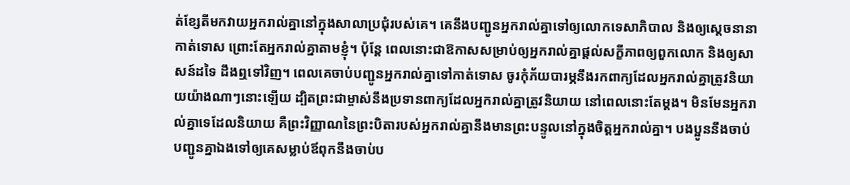ត់ខ្សែតីមកវាយអ្នករាល់គ្នានៅក្នុងសាលាប្រជុំរបស់គេ។ គេនឹងបញ្ជូនអ្នករាល់គ្នាទៅឲ្យលោកទេសាភិបាល និងឲ្យស្ដេចនានាកាត់ទោស ព្រោះតែអ្នករាល់គ្នាតាមខ្ញុំ។ ប៉ុន្តែ ពេលនោះជាឱកាសសម្រាប់ឲ្យអ្នករាល់គ្នាផ្ដល់សក្ខីភាពឲ្យពួកលោក និងឲ្យសាសន៍ដទៃ ដឹងឮទៅវិញ។ ពេលគេចាប់បញ្ជូនអ្នករាល់គ្នាទៅកាត់ទោស ចូរកុំភ័យបារម្ភនឹងរកពាក្យដែលអ្នករាល់គ្នាត្រូវនិយាយយ៉ាងណាៗនោះឡើយ ដ្បិតព្រះជាម្ចាស់នឹងប្រទានពាក្យដែលអ្នករាល់គ្នាត្រូវនិយាយ នៅពេលនោះតែម្ដង។ មិនមែនអ្នករាល់គ្នាទេដែលនិយាយ គឺព្រះវិញ្ញាណនៃព្រះបិតារបស់អ្នករាល់គ្នានឹងមានព្រះបន្ទូលនៅក្នុងចិត្តអ្នករាល់គ្នា។ បងប្អូននឹងចាប់បញ្ជូនគ្នាឯងទៅឲ្យគេសម្លាប់ឪពុកនឹងចាប់ប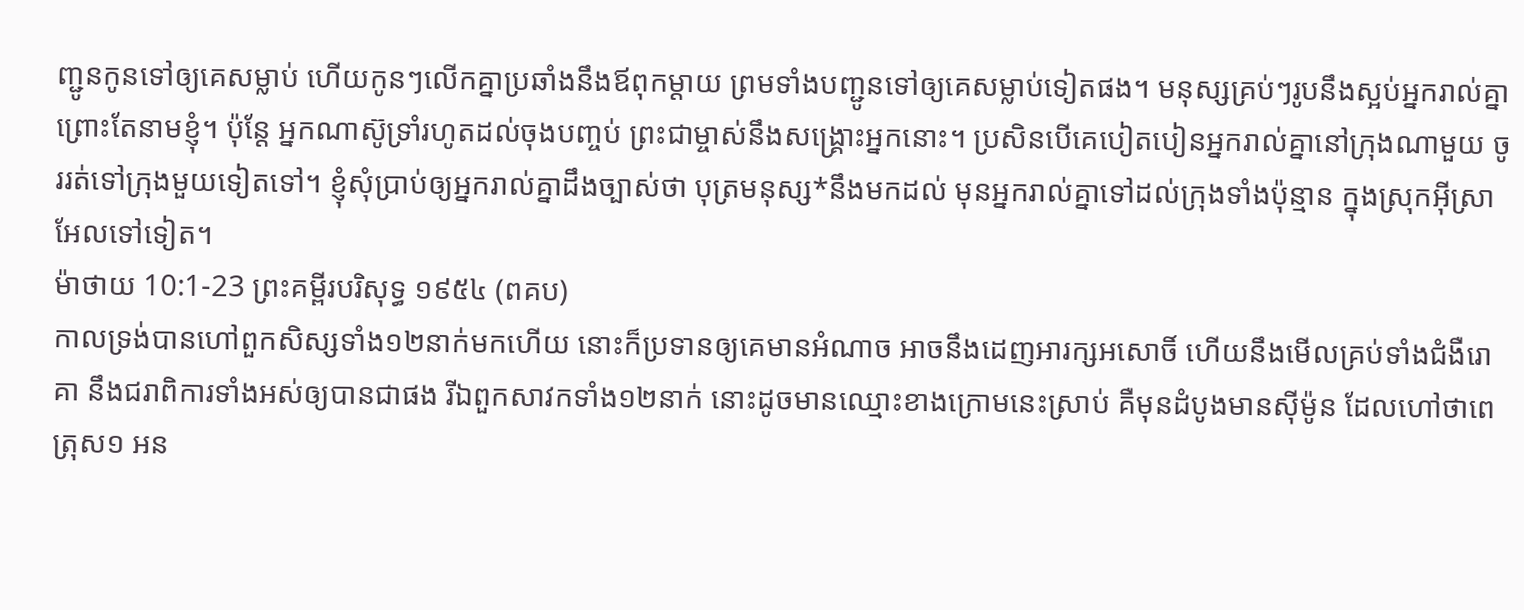ញ្ជូនកូនទៅឲ្យគេសម្លាប់ ហើយកូនៗលើកគ្នាប្រឆាំងនឹងឪពុកម្ដាយ ព្រមទាំងបញ្ជូនទៅឲ្យគេសម្លាប់ទៀតផង។ មនុស្សគ្រប់ៗរូបនឹងស្អប់អ្នករាល់គ្នា ព្រោះតែនាមខ្ញុំ។ ប៉ុន្តែ អ្នកណាស៊ូទ្រាំរហូតដល់ចុងបញ្ចប់ ព្រះជាម្ចាស់នឹងសង្គ្រោះអ្នកនោះ។ ប្រសិនបើគេបៀតបៀនអ្នករាល់គ្នានៅក្រុងណាមួយ ចូររត់ទៅក្រុងមួយទៀតទៅ។ ខ្ញុំសុំប្រាប់ឲ្យអ្នករាល់គ្នាដឹងច្បាស់ថា បុត្រមនុស្ស*នឹងមកដល់ មុនអ្នករាល់គ្នាទៅដល់ក្រុងទាំងប៉ុន្មាន ក្នុងស្រុកអ៊ីស្រាអែលទៅទៀត។
ម៉ាថាយ 10:1-23 ព្រះគម្ពីរបរិសុទ្ធ ១៩៥៤ (ពគប)
កាលទ្រង់បានហៅពួកសិស្សទាំង១២នាក់មកហើយ នោះក៏ប្រទានឲ្យគេមានអំណាច អាចនឹងដេញអារក្សអសោចិ៍ ហើយនឹងមើលគ្រប់ទាំងជំងឺរោគា នឹងជរាពិការទាំងអស់ឲ្យបានជាផង រីឯពួកសាវកទាំង១២នាក់ នោះដូចមានឈ្មោះខាងក្រោមនេះស្រាប់ គឺមុនដំបូងមានស៊ីម៉ូន ដែលហៅថាពេត្រុស១ អន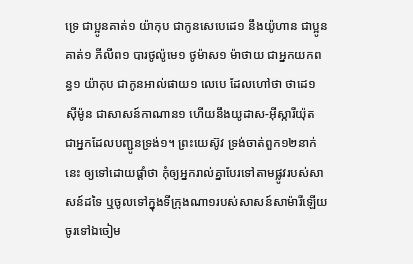ទ្រេ ជាប្អូនគាត់១ យ៉ាកុប ជាកូនសេបេដេ១ នឹងយ៉ូហាន ជាប្អូនគាត់១ ភីលីព១ បារថូល៉ូមេ១ ថូម៉ាស១ ម៉ាថាយ ជាអ្នកយកពន្ធ១ យ៉ាកុប ជាកូនអាល់ផាយ១ លេបេ ដែលហៅថា ថាដេ១ ស៊ីម៉ូន ជាសាសន៍កាណាន១ ហើយនឹងយូដាស-អ៊ីស្ការីយ៉ុត ជាអ្នកដែលបញ្ជូនទ្រង់១។ ព្រះយេស៊ូវ ទ្រង់ចាត់ពួក១២នាក់នេះ ឲ្យទៅដោយផ្តាំថា កុំឲ្យអ្នករាល់គ្នាបែរទៅតាមផ្លូវរបស់សាសន៍ដទៃ ឬចូលទៅក្នុងទីក្រុងណា១របស់សាសន៍សាម៉ារីឡើយ ចូរទៅឯចៀម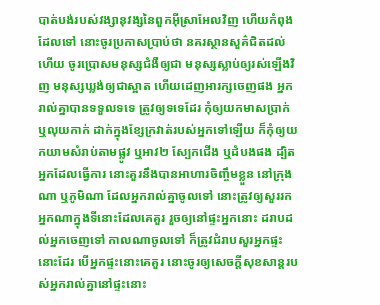បាត់បង់របស់វង្សានុវង្សនៃពួកអ៊ីស្រាអែលវិញ ហើយកំពុងដែលទៅ នោះចូរប្រកាសប្រាប់ថា នគរស្ថានសួគ៌ជិតដល់ហើយ ចូរប្រោសមនុស្សជំងឺឲ្យជា មនុស្សស្លាប់ឲ្យរស់ឡើងវិញ មនុស្សឃ្លង់ឲ្យជាស្អាត ហើយដេញអារក្សចេញផង អ្នករាល់គ្នាបានទទួលទទេ ត្រូវឲ្យទទេដែរ កុំឲ្យយកមាសប្រាក់ ឬលុយកាក់ ដាក់ក្នុងខ្សែក្រវាត់របស់អ្នកទៅឡើយ ក៏កុំឲ្យយកយាមសំរាប់តាមផ្លូវ ឬអាវ២ ស្បែកជើង ឬដំបងផង ដ្បិតអ្នកដែលធ្វើការ នោះគួរនឹងបានអាហារចិញ្ចឹមខ្លួន នៅក្រុងណា ឬភូមិណា ដែលអ្នករាល់គ្នាចូលទៅ នោះត្រូវឲ្យសួររកអ្នកណាក្នុងទីនោះដែលគេគួរ រួចឲ្យនៅផ្ទះអ្នកនោះ ដរាបដល់អ្នកចេញទៅ កាលណាចូលទៅ ក៏ត្រូវជំរាបសួរអ្នកផ្ទះនោះដែរ បើអ្នកផ្ទះនោះគេគួរ នោះចូរឲ្យសេចក្ដីសុខសាន្តរបស់អ្នករាល់គ្នានៅផ្ទះនោះ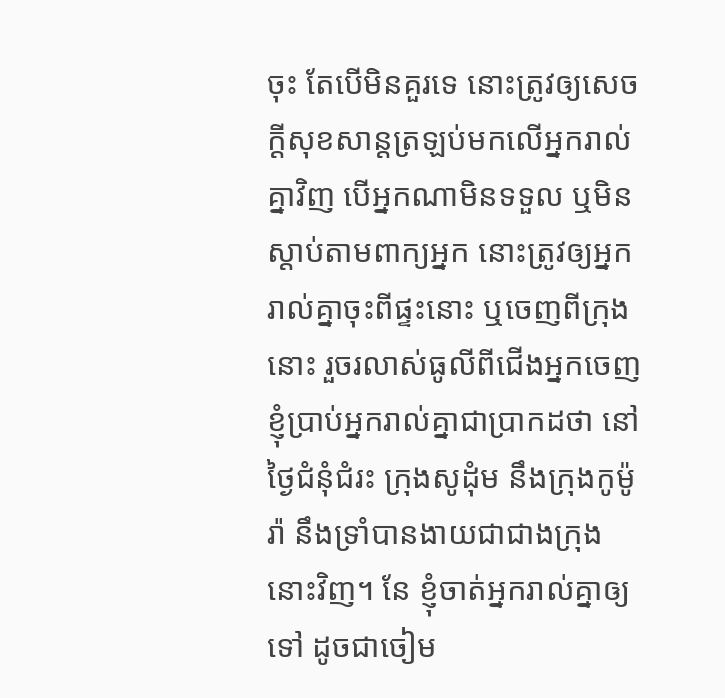ចុះ តែបើមិនគួរទេ នោះត្រូវឲ្យសេចក្ដីសុខសាន្តត្រឡប់មកលើអ្នករាល់គ្នាវិញ បើអ្នកណាមិនទទួល ឬមិនស្តាប់តាមពាក្យអ្នក នោះត្រូវឲ្យអ្នករាល់គ្នាចុះពីផ្ទះនោះ ឬចេញពីក្រុងនោះ រួចរលាស់ធូលីពីជើងអ្នកចេញ ខ្ញុំប្រាប់អ្នករាល់គ្នាជាប្រាកដថា នៅថ្ងៃជំនុំជំរះ ក្រុងសូដុំម នឹងក្រុងកូម៉ូរ៉ា នឹងទ្រាំបានងាយជាជាងក្រុងនោះវិញ។ នែ ខ្ញុំចាត់អ្នករាល់គ្នាឲ្យទៅ ដូចជាចៀម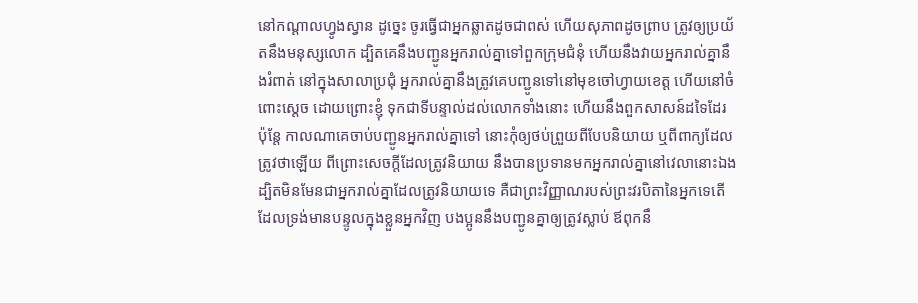នៅកណ្តាលហ្វូងស្វាន ដូច្នេះ ចូរធ្វើជាអ្នកឆ្លាតដូចជាពស់ ហើយសុភាពដូចព្រាប ត្រូវឲ្យប្រយ័តនឹងមនុស្សលោក ដ្បិតគេនឹងបញ្ជូនអ្នករាល់គ្នាទៅពួកក្រុមជំនុំ ហើយនឹងវាយអ្នករាល់គ្នានឹងរំពាត់ នៅក្នុងសាលាប្រជុំ អ្នករាល់គ្នានឹងត្រូវគេបញ្ជូនទៅនៅមុខចៅហ្វាយខេត្ត ហើយនៅចំពោះស្តេច ដោយព្រោះខ្ញុំ ទុកជាទីបន្ទាល់ដល់លោកទាំងនោះ ហើយនឹងពួកសាសន៍ដទៃដែរ ប៉ុន្តែ កាលណាគេចាប់បញ្ជូនអ្នករាល់គ្នាទៅ នោះកុំឲ្យថប់ព្រួយពីបែបនិយាយ ឬពីពាក្យដែលត្រូវថាឡើយ ពីព្រោះសេចក្ដីដែលត្រូវនិយាយ នឹងបានប្រទានមកអ្នករាល់គ្នានៅវេលានោះឯង ដ្បិតមិនមែនជាអ្នករាល់គ្នាដែលត្រូវនិយាយទេ គឺជាព្រះវិញ្ញាណរបស់ព្រះវរបិតានៃអ្នកទេតើ ដែលទ្រង់មានបន្ទូលក្នុងខ្លួនអ្នកវិញ បងប្អូននឹងបញ្ជូនគ្នាឲ្យត្រូវស្លាប់ ឪពុកនឹ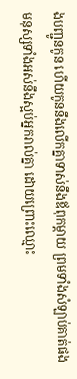ងបញ្ជូនកូន ហើយកូននឹងលើកគ្នាទាស់នឹងឪពុកម្តាយ ព្រមទាំងសំឡាប់គាត់ផង មនុស្សទាំងអស់នឹងស្អប់អ្នករាល់គ្នា ដោយព្រោះឈ្មោះ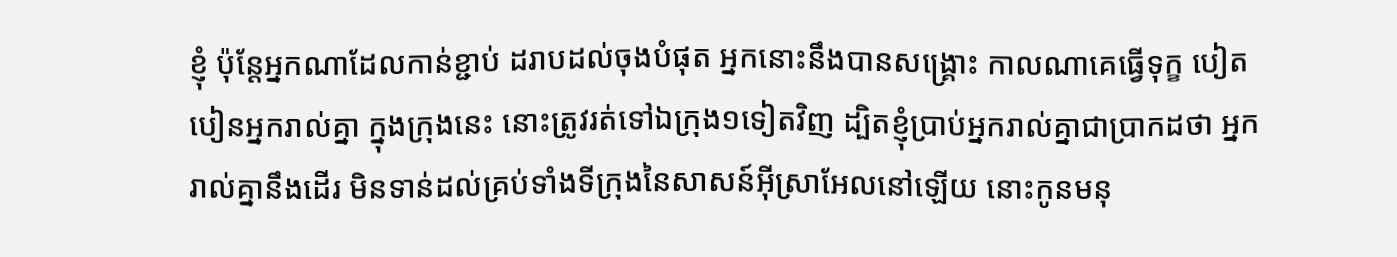ខ្ញុំ ប៉ុន្តែអ្នកណាដែលកាន់ខ្ជាប់ ដរាបដល់ចុងបំផុត អ្នកនោះនឹងបានសង្គ្រោះ កាលណាគេធ្វើទុក្ខ បៀតបៀនអ្នករាល់គ្នា ក្នុងក្រុងនេះ នោះត្រូវរត់ទៅឯក្រុង១ទៀតវិញ ដ្បិតខ្ញុំប្រាប់អ្នករាល់គ្នាជាប្រាកដថា អ្នករាល់គ្នានឹងដើរ មិនទាន់ដល់គ្រប់ទាំងទីក្រុងនៃសាសន៍អ៊ីស្រាអែលនៅឡើយ នោះកូនមនុ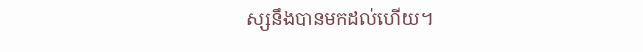ស្សនឹងបានមកដល់ហើយ។